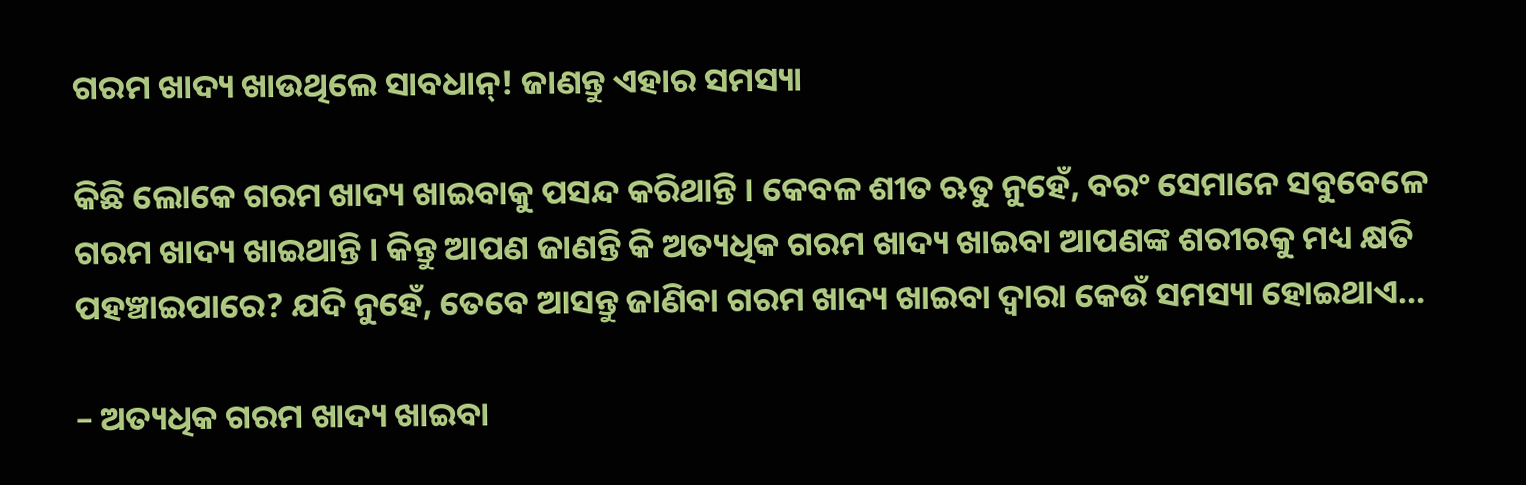ଗରମ ଖାଦ୍ୟ ଖାଉଥିଲେ ସାବଧାନ୍! ଜାଣନ୍ତୁ ଏହାର ସମସ୍ୟା

କିଛି ଲୋକେ ଗରମ ଖାଦ୍ୟ ଖାଇବାକୁ ପସନ୍ଦ କରିଥାନ୍ତି । କେବଳ ଶୀତ ଋତୁ ନୁହେଁ, ବରଂ ସେମାନେ ସବୁବେଳେ ଗରମ ଖାଦ୍ୟ ଖାଇଥାନ୍ତି । କିନ୍ତୁ ଆପଣ ଜାଣନ୍ତି କି ଅତ୍ୟଧିକ ଗରମ ଖାଦ୍ୟ ଖାଇବା ଆପଣଙ୍କ ଶରୀରକୁ ମଧ୍ୟ କ୍ଷତି ପହଞ୍ଚାଇପାରେ? ଯଦି ନୁହେଁ, ତେବେ ଆସନ୍ତୁ ଜାଣିବା ଗରମ ଖାଦ୍ୟ ଖାଇବା ଦ୍ୱାରା କେଉଁ ସମସ୍ୟା ହୋଇଥାଏ…

– ଅତ୍ୟଧିକ ଗରମ ଖାଦ୍ୟ ଖାଇବା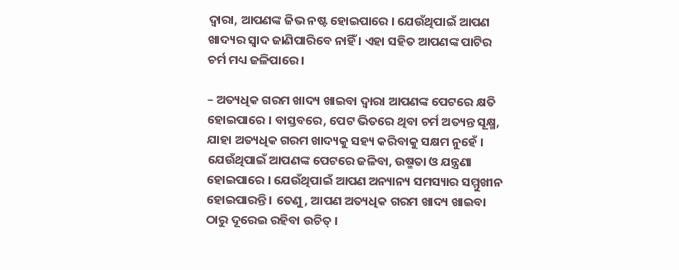ଦ୍ୱାରା, ଆପଣଙ୍କ ଜିଭ ନଷ୍ଟ ହୋଇପାରେ । ଯେଉଁଥିପାଇଁ ଆପଣ ଖାଦ୍ୟର ସ୍ୱାଦ ଜାଣିପାରିବେ ନାହିଁ । ଏହା ସହିତ ଆପଣଙ୍କ ପାଟିର ଚର୍ମ ମଧ୍ୟ ଜଳିପାରେ ।

– ଅତ୍ୟଧିକ ଗରମ ଖାଦ୍ୟ ଖାଇବା ଦ୍ୱାରା ଆପଣଙ୍କ ପେଟରେ କ୍ଷତି ହୋଇପାରେ । ବାସ୍ତବରେ, ପେଟ ଭିତରେ ଥିବା ଚର୍ମ ଅତ୍ୟନ୍ତ ସୂକ୍ଷ୍ମ, ଯାହା ଅତ୍ୟଧିକ ଗରମ ଖାଦ୍ୟକୁ ସହ୍ୟ କରିବାକୁ ସକ୍ଷମ ନୁହେଁ । ଯେଉଁଥିପାଇଁ ଆପଣଙ୍କ ପେଟରେ ଜଳିବା, ଉଷ୍ମତା ଓ ଯନ୍ତ୍ରଣା ହୋଇପାରେ । ଯେଉଁଥିପାଇଁ ଆପଣ ଅନ୍ୟାନ୍ୟ ସମସ୍ୟାର ସମ୍ମୁଖୀନ ହୋଇପାରନ୍ତି । ତେଣୁ, ଆପଣ ଅତ୍ୟଧିକ ଗରମ ଖାଦ୍ୟ ଖାଇବା ଠାରୁ ଦୂରେଇ ରହିବା ଉଚିତ୍ ।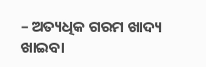– ଅତ୍ୟଧିକ ଗରମ ଖାଦ୍ୟ ଖାଇବା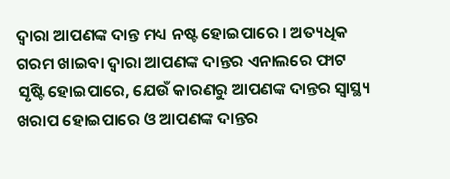ଦ୍ୱାରା ଆପଣଙ୍କ ଦାନ୍ତ ମଧ୍ୟ ନଷ୍ଟ ହୋଇପାରେ । ଅତ୍ୟଧିକ ଗରମ ଖାଇବା ଦ୍ୱାରା ଆପଣଙ୍କ ଦାନ୍ତର ଏନାଲରେ ଫାଟ ସୃଷ୍ଟି ହୋଇପାରେ, ଯେଉଁ କାରଣରୁ ଆପଣଙ୍କ ଦାନ୍ତର ସ୍ୱାସ୍ଥ୍ୟ ଖରାପ ହୋଇପାରେ ଓ ଆପଣଙ୍କ ଦାନ୍ତର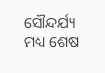ସୌନ୍ଦର୍ଯ୍ୟ ମଧ୍ୟ ଶେଷ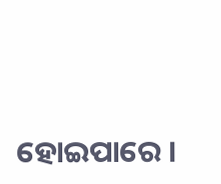ହୋଇପାରେ ।